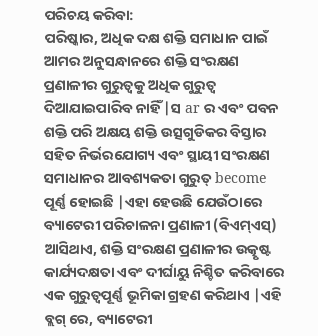ପରିଚୟ କରିବା:
ପରିଷ୍କାର, ଅଧିକ ଦକ୍ଷ ଶକ୍ତି ସମାଧାନ ପାଇଁ ଆମର ଅନୁସନ୍ଧାନରେ ଶକ୍ତି ସଂରକ୍ଷଣ ପ୍ରଣାଳୀର ଗୁରୁତ୍ୱକୁ ଅଧିକ ଗୁରୁତ୍ୱ ଦିଆଯାଇପାରିବ ନାହିଁ |ସ ar ର ଏବଂ ପବନ ଶକ୍ତି ପରି ଅକ୍ଷୟ ଶକ୍ତି ଉତ୍ସଗୁଡିକର ବିସ୍ତାର ସହିତ ନିର୍ଭରଯୋଗ୍ୟ ଏବଂ ସ୍ଥାୟୀ ସଂରକ୍ଷଣ ସମାଧାନର ଆବଶ୍ୟକତା ଗୁରୁତ୍ become ପୂର୍ଣ୍ଣ ହୋଇଛି |ଏହା ହେଉଛି ଯେଉଁଠାରେ ବ୍ୟାଟେରୀ ପରିଚାଳନା ପ୍ରଣାଳୀ (ବିଏମ୍ଏସ୍) ଆସିଥାଏ, ଶକ୍ତି ସଂରକ୍ଷଣ ପ୍ରଣାଳୀର ଉତ୍କୃଷ୍ଟ କାର୍ଯ୍ୟଦକ୍ଷତା ଏବଂ ଦୀର୍ଘାୟୁ ନିଶ୍ଚିତ କରିବାରେ ଏକ ଗୁରୁତ୍ୱପୂର୍ଣ୍ଣ ଭୂମିକା ଗ୍ରହଣ କରିଥାଏ |ଏହି ବ୍ଲଗ୍ ରେ, ବ୍ୟାଟେରୀ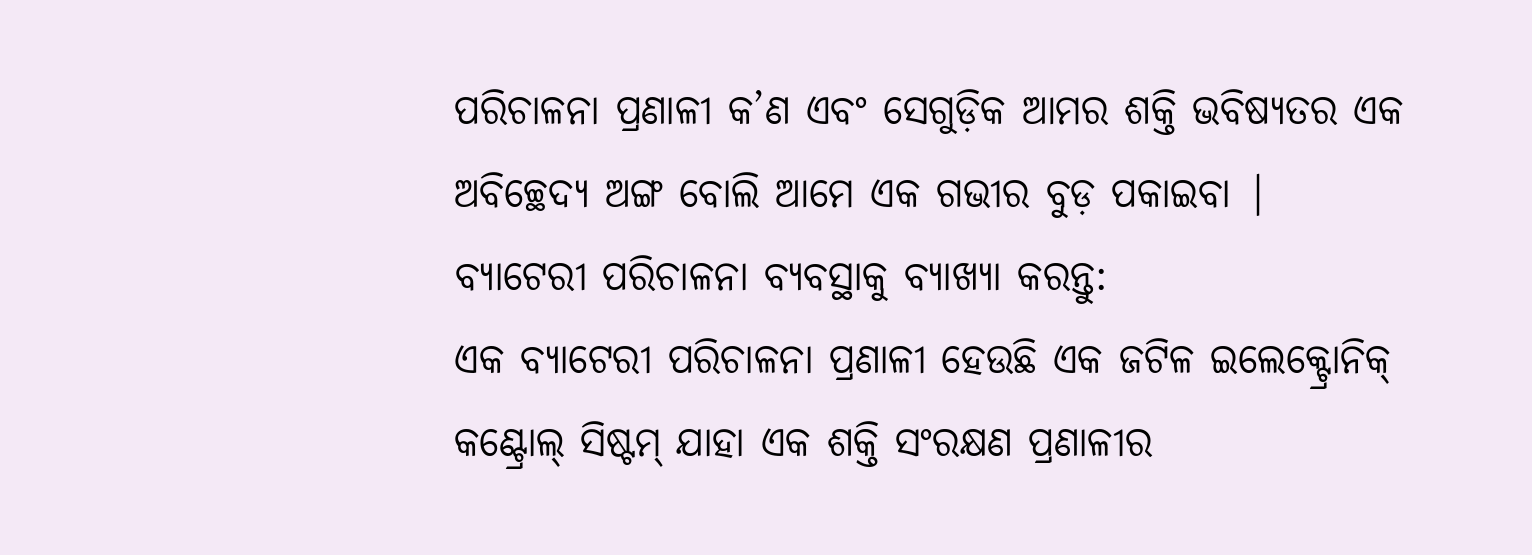ପରିଚାଳନା ପ୍ରଣାଳୀ କ’ଣ ଏବଂ ସେଗୁଡ଼ିକ ଆମର ଶକ୍ତି ଭବିଷ୍ୟତର ଏକ ଅବିଚ୍ଛେଦ୍ୟ ଅଙ୍ଗ ବୋଲି ଆମେ ଏକ ଗଭୀର ବୁଡ଼ ପକାଇବା |
ବ୍ୟାଟେରୀ ପରିଚାଳନା ବ୍ୟବସ୍ଥାକୁ ବ୍ୟାଖ୍ୟା କରନ୍ତୁ:
ଏକ ବ୍ୟାଟେରୀ ପରିଚାଳନା ପ୍ରଣାଳୀ ହେଉଛି ଏକ ଜଟିଳ ଇଲେକ୍ଟ୍ରୋନିକ୍ କଣ୍ଟ୍ରୋଲ୍ ସିଷ୍ଟମ୍ ଯାହା ଏକ ଶକ୍ତି ସଂରକ୍ଷଣ ପ୍ରଣାଳୀର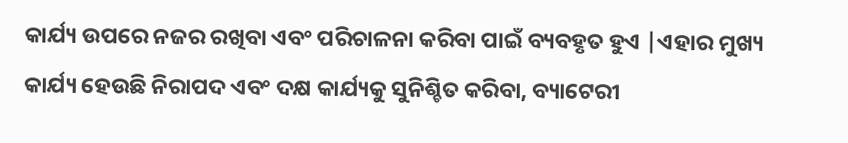କାର୍ଯ୍ୟ ଉପରେ ନଜର ରଖିବା ଏବଂ ପରିଚାଳନା କରିବା ପାଇଁ ବ୍ୟବହୃତ ହୁଏ |ଏହାର ମୁଖ୍ୟ କାର୍ଯ୍ୟ ହେଉଛି ନିରାପଦ ଏବଂ ଦକ୍ଷ କାର୍ଯ୍ୟକୁ ସୁନିଶ୍ଚିତ କରିବା, ବ୍ୟାଟେରୀ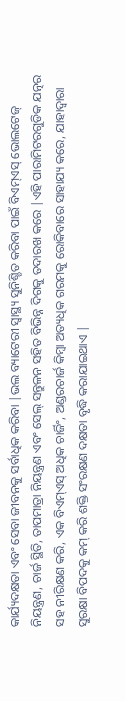କାର୍ଯ୍ୟଦକ୍ଷତା ଏବଂ ସେବା ଜୀବନକୁ ସର୍ବାଧିକ କରିବା |ଭଲ ବ୍ୟାଟେରୀ ସ୍ୱାସ୍ଥ୍ୟ ସୁନିଶ୍ଚିତ କରିବା ପାଇଁ ବିଏମ୍ଏସ୍ ଭୋଲଟେଜ୍ ନିୟନ୍ତ୍ରଣ, ଚାର୍ଜ ସ୍ଥିତି, ତାପମାତ୍ରା ନିୟନ୍ତ୍ରଣ ଏବଂ ସେଲ୍ ସନ୍ତୁଳନ ସହିତ ବିଭିନ୍ନ ଦିଗକୁ ତଦାରଖ କରେ |ଏହି ପାରାମିଟରଗୁଡିକ ଯତ୍ନର ସହ ନୀରିକ୍ଷଣ କରି, ଏକ ବିଏମ୍ଏସ୍ ଅଧିକ ଚାର୍ଜିଂ, ଅଣ୍ଡରଚାର୍ଜ କିମ୍ବା ଅତ୍ୟଧିକ ଗରମକୁ ରୋକିବାରେ ସାହାଯ୍ୟ କରେ, ଯାହାଦ୍ୱାରା ସୁରକ୍ଷା ବିପଦକୁ କମ୍ କରି ଶକ୍ତି ସଂରକ୍ଷଣ ଦକ୍ଷତା ବୃଦ୍ଧି କରାଯାଇଥାଏ |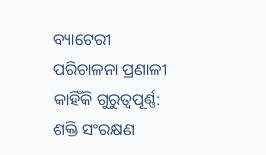ବ୍ୟାଟେରୀ ପରିଚାଳନା ପ୍ରଣାଳୀ କାହିଁକି ଗୁରୁତ୍ୱପୂର୍ଣ୍ଣ:
ଶକ୍ତି ସଂରକ୍ଷଣ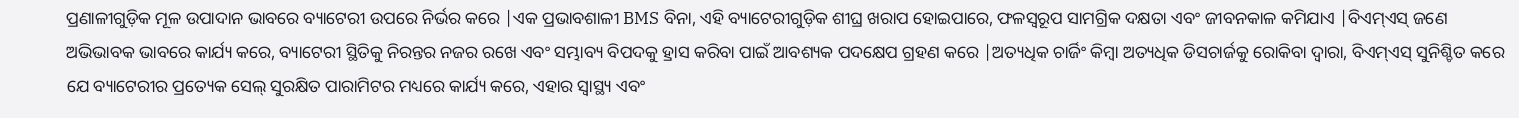ପ୍ରଣାଳୀଗୁଡ଼ିକ ମୂଳ ଉପାଦାନ ଭାବରେ ବ୍ୟାଟେରୀ ଉପରେ ନିର୍ଭର କରେ |ଏକ ପ୍ରଭାବଶାଳୀ BMS ବିନା, ଏହି ବ୍ୟାଟେରୀଗୁଡ଼ିକ ଶୀଘ୍ର ଖରାପ ହୋଇପାରେ, ଫଳସ୍ୱରୂପ ସାମଗ୍ରିକ ଦକ୍ଷତା ଏବଂ ଜୀବନକାଳ କମିଯାଏ |ବିଏମ୍ଏସ୍ ଜଣେ ଅଭିଭାବକ ଭାବରେ କାର୍ଯ୍ୟ କରେ, ବ୍ୟାଟେରୀ ସ୍ଥିତିକୁ ନିରନ୍ତର ନଜର ରଖେ ଏବଂ ସମ୍ଭାବ୍ୟ ବିପଦକୁ ହ୍ରାସ କରିବା ପାଇଁ ଆବଶ୍ୟକ ପଦକ୍ଷେପ ଗ୍ରହଣ କରେ |ଅତ୍ୟଧିକ ଚାର୍ଜିଂ କିମ୍ବା ଅତ୍ୟଧିକ ଡିସଚାର୍ଜକୁ ରୋକିବା ଦ୍ୱାରା, ବିଏମ୍ଏସ୍ ସୁନିଶ୍ଚିତ କରେ ଯେ ବ୍ୟାଟେରୀର ପ୍ରତ୍ୟେକ ସେଲ୍ ସୁରକ୍ଷିତ ପାରାମିଟର ମଧ୍ୟରେ କାର୍ଯ୍ୟ କରେ, ଏହାର ସ୍ୱାସ୍ଥ୍ୟ ଏବଂ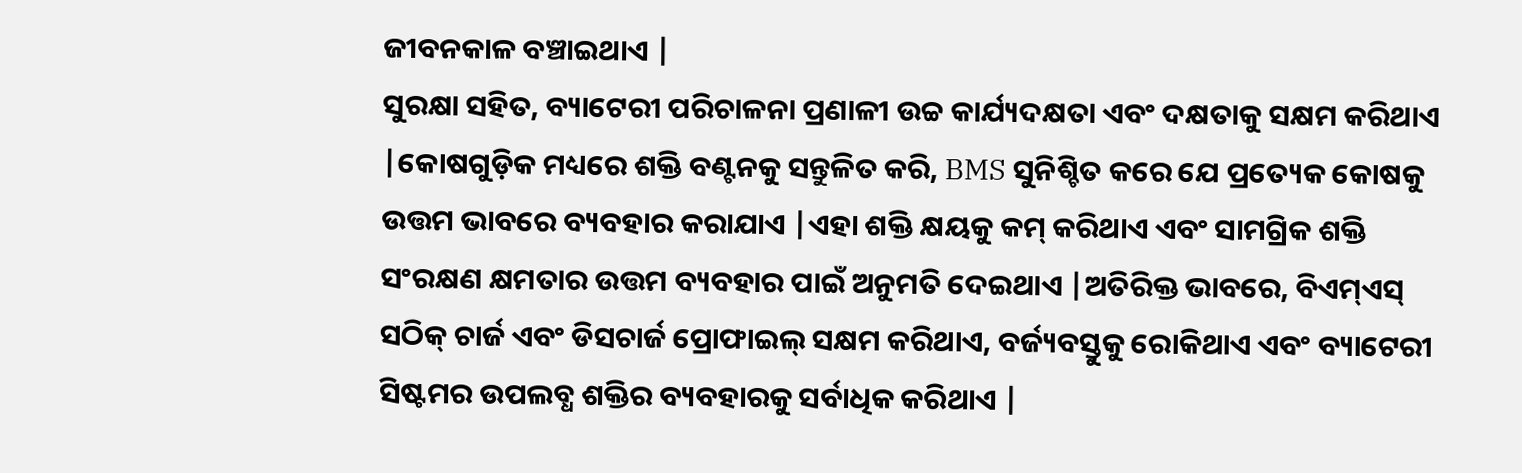ଜୀବନକାଳ ବଞ୍ଚାଇଥାଏ |
ସୁରକ୍ଷା ସହିତ, ବ୍ୟାଟେରୀ ପରିଚାଳନା ପ୍ରଣାଳୀ ଉଚ୍ଚ କାର୍ଯ୍ୟଦକ୍ଷତା ଏବଂ ଦକ୍ଷତାକୁ ସକ୍ଷମ କରିଥାଏ |କୋଷଗୁଡ଼ିକ ମଧ୍ୟରେ ଶକ୍ତି ବଣ୍ଟନକୁ ସନ୍ତୁଳିତ କରି, BMS ସୁନିଶ୍ଚିତ କରେ ଯେ ପ୍ରତ୍ୟେକ କୋଷକୁ ଉତ୍ତମ ଭାବରେ ବ୍ୟବହାର କରାଯାଏ |ଏହା ଶକ୍ତି କ୍ଷୟକୁ କମ୍ କରିଥାଏ ଏବଂ ସାମଗ୍ରିକ ଶକ୍ତି ସଂରକ୍ଷଣ କ୍ଷମତାର ଉତ୍ତମ ବ୍ୟବହାର ପାଇଁ ଅନୁମତି ଦେଇଥାଏ |ଅତିରିକ୍ତ ଭାବରେ, ବିଏମ୍ଏସ୍ ସଠିକ୍ ଚାର୍ଜ ଏବଂ ଡିସଚାର୍ଜ ପ୍ରୋଫାଇଲ୍ ସକ୍ଷମ କରିଥାଏ, ବର୍ଜ୍ୟବସ୍ତୁକୁ ରୋକିଥାଏ ଏବଂ ବ୍ୟାଟେରୀ ସିଷ୍ଟମର ଉପଲବ୍ଧ ଶକ୍ତିର ବ୍ୟବହାରକୁ ସର୍ବାଧିକ କରିଥାଏ |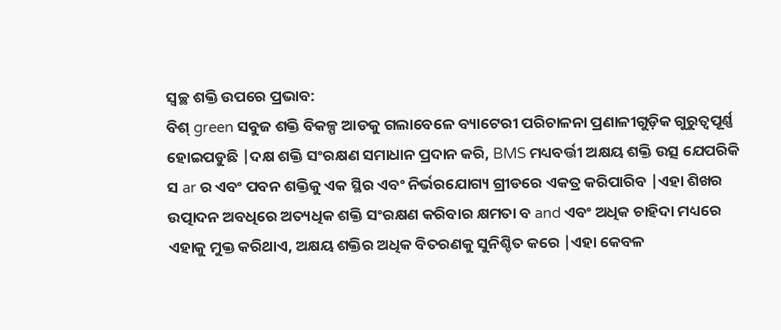ସ୍ୱଚ୍ଛ ଶକ୍ତି ଉପରେ ପ୍ରଭାବ:
ବିଶ୍ green ସବୁଜ ଶକ୍ତି ବିକଳ୍ପ ଆଡକୁ ଗଲାବେଳେ ବ୍ୟାଟେରୀ ପରିଚାଳନା ପ୍ରଣାଳୀଗୁଡ଼ିକ ଗୁରୁତ୍ୱପୂର୍ଣ୍ଣ ହୋଇପଡୁଛି |ଦକ୍ଷ ଶକ୍ତି ସଂରକ୍ଷଣ ସମାଧାନ ପ୍ରଦାନ କରି, BMS ମଧ୍ୟବର୍ତ୍ତୀ ଅକ୍ଷୟ ଶକ୍ତି ଉତ୍ସ ଯେପରିକି ସ ar ର ଏବଂ ପବନ ଶକ୍ତିକୁ ଏକ ସ୍ଥିର ଏବଂ ନିର୍ଭରଯୋଗ୍ୟ ଗ୍ରୀଡରେ ଏକତ୍ର କରିପାରିବ |ଏହା ଶିଖର ଉତ୍ପାଦନ ଅବଧିରେ ଅତ୍ୟଧିକ ଶକ୍ତି ସଂରକ୍ଷଣ କରିବାର କ୍ଷମତା ବ and ଏବଂ ଅଧିକ ଚାହିଦା ମଧ୍ୟରେ ଏହାକୁ ମୁକ୍ତ କରିଥାଏ, ଅକ୍ଷୟ ଶକ୍ତିର ଅଧିକ ବିତରଣକୁ ସୁନିଶ୍ଚିତ କରେ |ଏହା କେବଳ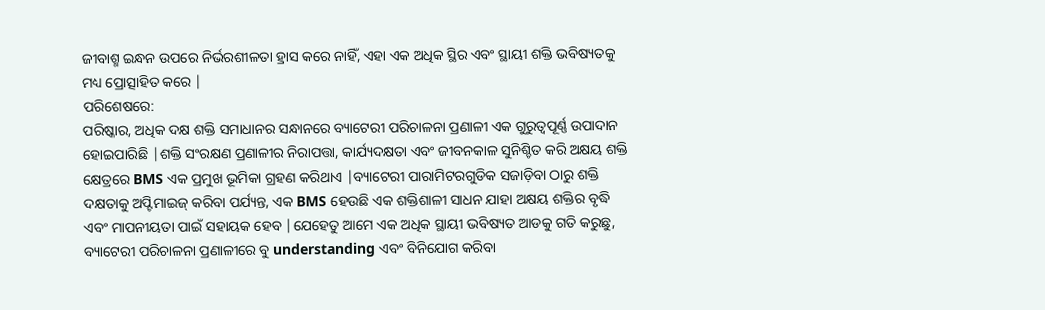ଜୀବାଶ୍ମ ଇନ୍ଧନ ଉପରେ ନିର୍ଭରଶୀଳତା ହ୍ରାସ କରେ ନାହିଁ, ଏହା ଏକ ଅଧିକ ସ୍ଥିର ଏବଂ ସ୍ଥାୟୀ ଶକ୍ତି ଭବିଷ୍ୟତକୁ ମଧ୍ୟ ପ୍ରୋତ୍ସାହିତ କରେ |
ପରିଶେଷରେ:
ପରିଷ୍କାର, ଅଧିକ ଦକ୍ଷ ଶକ୍ତି ସମାଧାନର ସନ୍ଧାନରେ ବ୍ୟାଟେରୀ ପରିଚାଳନା ପ୍ରଣାଳୀ ଏକ ଗୁରୁତ୍ୱପୂର୍ଣ୍ଣ ଉପାଦାନ ହୋଇପାରିଛି |ଶକ୍ତି ସଂରକ୍ଷଣ ପ୍ରଣାଳୀର ନିରାପତ୍ତା, କାର୍ଯ୍ୟଦକ୍ଷତା ଏବଂ ଜୀବନକାଳ ସୁନିଶ୍ଚିତ କରି ଅକ୍ଷୟ ଶକ୍ତି କ୍ଷେତ୍ରରେ BMS ଏକ ପ୍ରମୁଖ ଭୂମିକା ଗ୍ରହଣ କରିଥାଏ |ବ୍ୟାଟେରୀ ପାରାମିଟରଗୁଡିକ ସଜାଡ଼ିବା ଠାରୁ ଶକ୍ତି ଦକ୍ଷତାକୁ ଅପ୍ଟିମାଇଜ୍ କରିବା ପର୍ଯ୍ୟନ୍ତ, ଏକ BMS ହେଉଛି ଏକ ଶକ୍ତିଶାଳୀ ସାଧନ ଯାହା ଅକ୍ଷୟ ଶକ୍ତିର ବୃଦ୍ଧି ଏବଂ ମାପନୀୟତା ପାଇଁ ସହାୟକ ହେବ |ଯେହେତୁ ଆମେ ଏକ ଅଧିକ ସ୍ଥାୟୀ ଭବିଷ୍ୟତ ଆଡକୁ ଗତି କରୁଛୁ, ବ୍ୟାଟେରୀ ପରିଚାଳନା ପ୍ରଣାଳୀରେ ବୁ understanding ଏବଂ ବିନିଯୋଗ କରିବା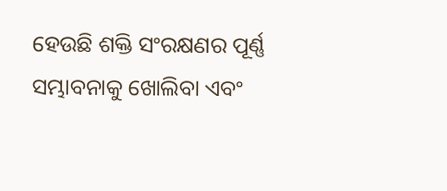ହେଉଛି ଶକ୍ତି ସଂରକ୍ଷଣର ପୂର୍ଣ୍ଣ ସମ୍ଭାବନାକୁ ଖୋଲିବା ଏବଂ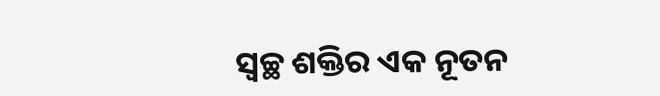ସ୍ୱଚ୍ଛ ଶକ୍ତିର ଏକ ନୂତନ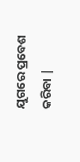ଯୁଗରେ ପ୍ରବେଶ କରିବା |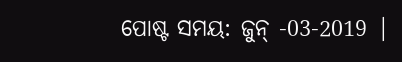ପୋଷ୍ଟ ସମୟ: ଜୁନ୍ -03-2019 |